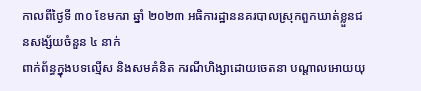កាលពីថ្ងៃទី ៣០ ខែមករា ឆ្នាំ ២០២៣ អធិការដ្ឋាននគរបាលស្រុកពួកឃាត់ខ្លួនជនសង្ស័យចំនួន ៤ នាក់
ពាក់ព័ន្ធក្នុងបទល្មើស និងសមគំនិត ករណីហិង្សាដោយចេតនា បណ្តាលអោយយុ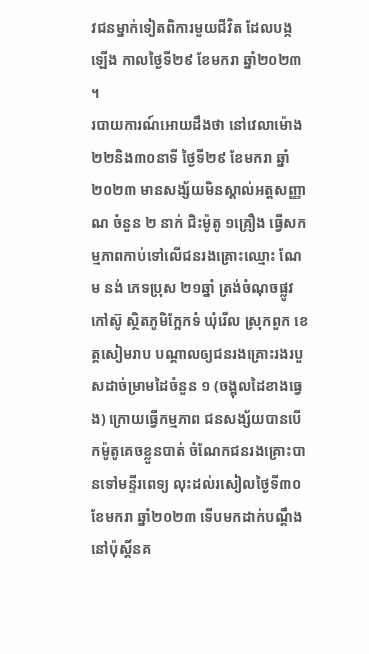វជនម្នាក់ទៀតពិការមួយជីវិត ដែលបង្កឡើង កាលថ្ងៃទី២៩ ខែមករា ឆ្នាំ២០២៣ ។
របាយការណ៍អោយដឹងថា នៅវេលាម៉ោង ២២និង៣០នាទី ថ្ងៃទី២៩ ខែមករា ឆ្នាំ២០២៣ មានសង្ស័យមិនស្គាល់អត្តសញ្ញាណ ចំនួន ២ នាក់ ជិះម៉ូតូ ១គ្រឿង ធ្វើសកម្មភាពកាប់ទៅលើជនរងគ្រោះឈ្មោះ ណែម នង់ ភេទប្រុស ២១ឆ្នាំ ត្រង់ចំណុចផ្លូវកៅស៊ូ ស្ថិតភូមិក្អែកទំ ឃុំរើល ស្រុកពួក ខេត្តសៀមរាប បណ្តាលឲ្យជនរងគ្រោះរងរបួសដាច់ម្រាមដៃចំនួន ១ (ចង្អុលដៃខាងធ្វេង) ក្រោយធ្វើកម្មភាព ជនសង្ស័យបានបើកម៉ូតូគេចខ្លួនបាត់ ចំណែកជនរងគ្រោះបានទៅមន្ទីរពេទ្យ លុះដល់រសៀលថ្ងៃទី៣០ ខែមករា ឆ្នាំ២០២៣ ទើបមកដាក់បណ្តឹងនៅប៉ុស្តិ៍នគ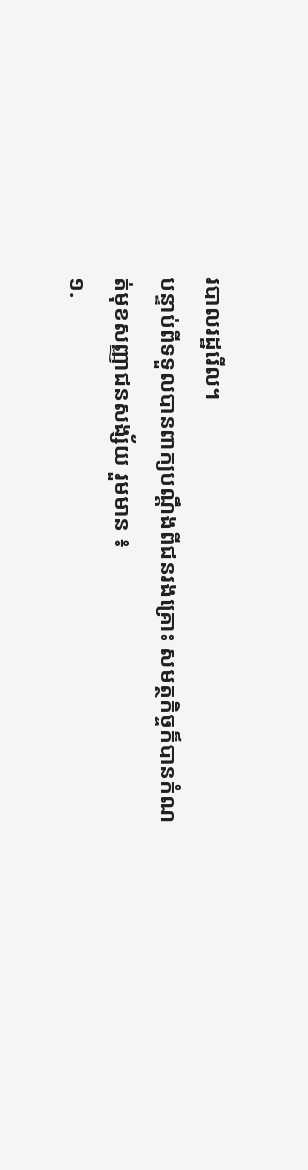របាលរដ្ឋរើល។
បន្ទាប់ពីទទួលបានពាក្យបណ្តឹងពីជនរងគ្រោះ សមត្ថកិច្ចក៏បានកំណត់មុខសញ្ញាជនសង្ស័យ រួមមាន ៖
១.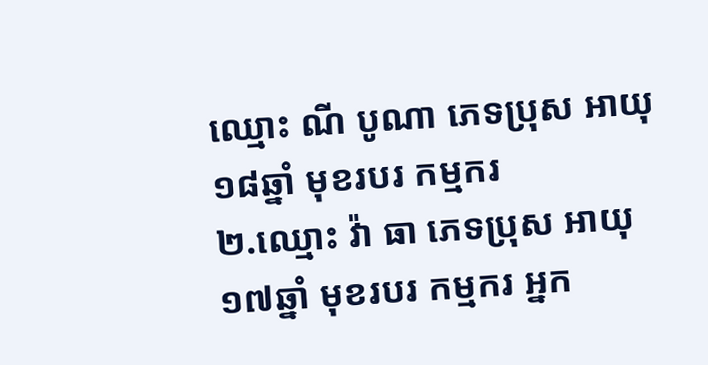ឈ្មោះ ណី បូណា ភេទប្រុស អាយុ ១៨ឆ្នាំ មុខរបរ កម្មករ
២.ឈ្មោះ វ៉ា ធា ភេទប្រុស អាយុ ១៧ឆ្នាំ មុខរបរ កម្មករ អ្នក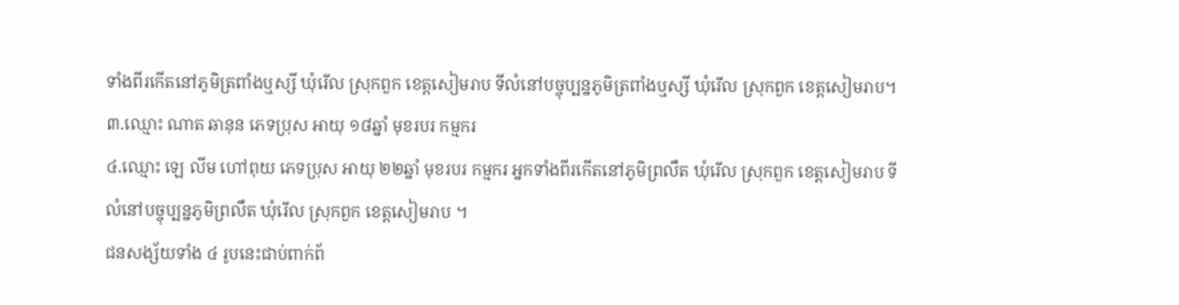ទាំងពីរកើតនៅភូមិត្រពាំងឬស្សី ឃុំរើល ស្រុកពួក ខេត្តសៀមរាប ទីលំនៅបច្ចុប្បន្នភូមិត្រពាំងឬស្សី ឃុំរើល ស្រុកពួក ខេត្តសៀមរាប។
៣.ឈ្មោះ ណាត ឆានុន ភេទប្រុស អាយុ ១៨ឆ្នាំ មុខរបរ កម្មករ
៤.ឈ្មោះ ឡេ លីម ហៅពុយ ភេទប្រុស អាយុ ២២ឆ្នាំ មុខរបរ កម្មករ អ្នកទាំងពីរកើតនៅភូមិព្រលឹត ឃុំរើល ស្រុកពួក ខេត្តសៀមរាប ទីលំនៅបច្ចុប្បន្នភូមិព្រលឹត ឃុំរើល ស្រុកពួក ខេត្តសៀមរាប ។
ជនសង្ស័យទាំង ៤ រូបនេះជាប់ពាក់ព័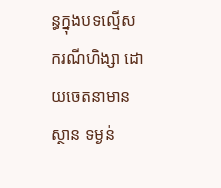ន្ធក្នុងបទល្មើសករណីហិង្សា ដោយចេតនាមានស្ថាន ទម្ងន់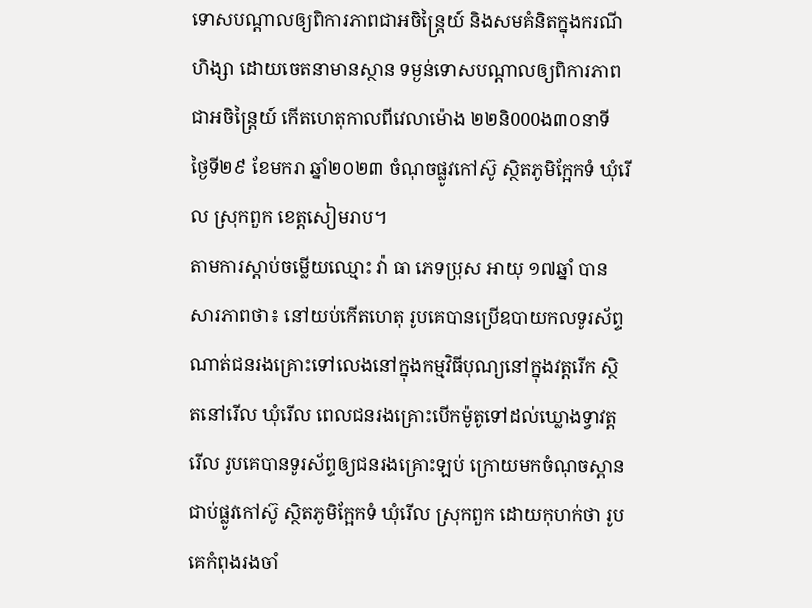ទោសបណ្តាលឲ្យពិការភាពជាអចិន្ត្រៃយ៍ និងសមគំនិតក្នុងករណីហិង្សា ដោយចេតនាមានស្ថាន ទម្ងន់ទោសបណ្តាលឲ្យពិការភាពជាអចិន្ត្រៃយ៍ កើតហេតុកាលពីវេលាម៉ោង ២២និ000ង៣០នាទី ថ្ងៃទី២៩ ខែមករា ឆ្នាំ២០២៣ ចំណុចផ្លូវកៅស៊ូ ស្ថិតភូមិក្អែកទំ ឃុំរើល ស្រុកពួក ខេត្តសៀមរាប។
តាមការស្តាប់ចម្លើយឈ្មោះ វ៉ា ធា ភេទប្រុស អាយុ ១៧ឆ្នាំ បានសារភាពថា៖ នៅយប់កើតហេតុ រូបគេបានប្រើឧបាយកលទូរស័ព្ទណាត់ជនរងគ្រោះទៅលេងនៅក្នុងកម្មវិធីបុណ្យនៅក្នុងវត្តរើក ស្ថិតនៅរើល ឃុំរើល ពេលជនរងគ្រោះបើកម៉ូតូទៅដល់ឃ្លោងទ្វាវត្តរើល រូបគេបានទូរស័ព្ទឲ្យជនរងគ្រោះឡប់ ក្រោយមកចំណុចស្ពានជាប់ផ្លូវកៅស៊ូ ស្ថិតភូមិក្អែកទំ ឃុំរើល ស្រុកពួក ដោយកុហក់ថា រូបគេកំពុងរងចាំ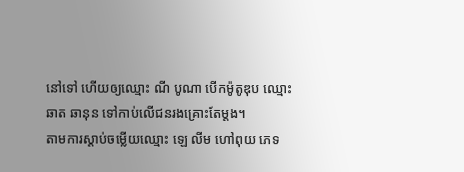នៅទៅ ហើយឲ្យឈ្មោះ ណី បូណា បើកម៉ូតូឌុប ឈ្មោះ ឆាត ឆានុន ទៅកាប់លើជនរងគ្រោះតែម្តង។
តាមការស្តាប់ចម្លើយឈ្មោះ ឡេ លីម ហៅពុយ ភេទ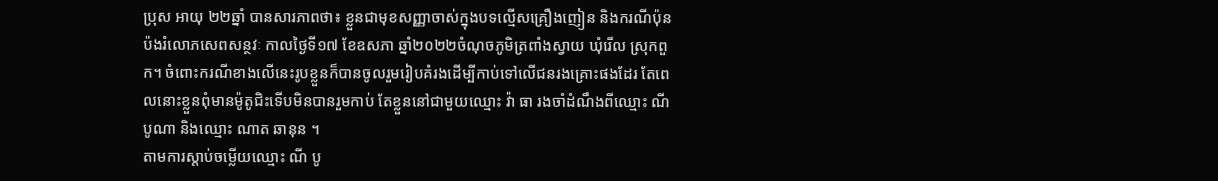ប្រុស អាយុ ២២ឆ្នាំ បានសារភាពថា៖ ខ្លួនជាមុខសញ្ញាចាស់ក្នុងបទល្មើសគ្រឿងញៀន និងករណីប៉ុនប៉ងរំលោភសេពសន្ថវៈ កាលថ្ងៃទី១៧ ខែឧសភា ឆ្នាំ២០២២ចំណុចភូមិត្រពាំងស្វាយ ឃុំរើល ស្រុកពួក។ ចំពោះករណីខាងលើនេះរូបខ្លួនក៏បានចូលរួមរៀបគំរងដើម្បីកាប់ទៅលើជនរងគ្រោះផងដែរ តែពេលនោះខ្លួនពុំមានម៉ូតូជិះទើបមិនបានរួមកាប់ តែខ្លួននៅជាមួយឈ្មោះ វ៉ា ធា រងចាំដំណឹងពីឈ្មោះ ណី បូណា និងឈ្មោះ ណាត ឆានុន ។
តាមការស្តាប់ចម្លើយឈ្មោះ ណី បូ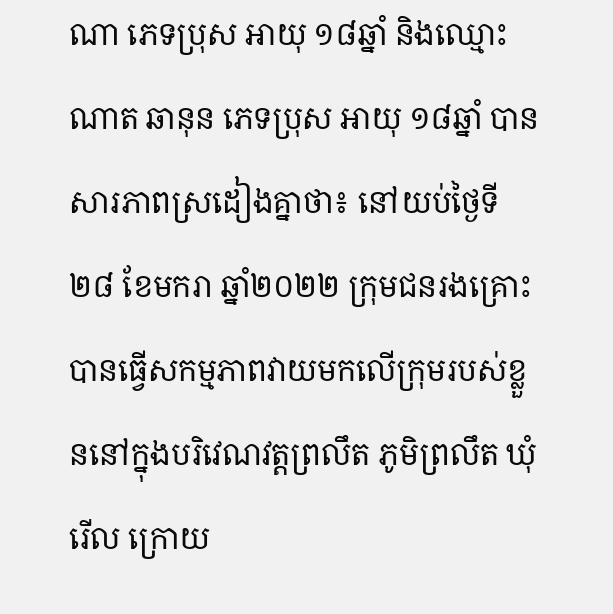ណា ភេទប្រុស អាយុ ១៨ឆ្នាំ និងឈ្មោះ ណាត ឆានុន ភេទប្រុស អាយុ ១៨ឆ្នាំ បានសារភាពស្រដៀងគ្នាថា៖ នៅយប់ថ្ងៃទី២៨ ខែមករា ឆ្នាំ២០២២ ក្រុមជនរងគ្រោះបានធ្វើសកម្មភាពវាយមកលើក្រុមរបស់ខ្លួននៅក្នុងបរិវេណវត្តព្រលឹត ភូមិព្រលឹត ឃុំរើល ក្រោយ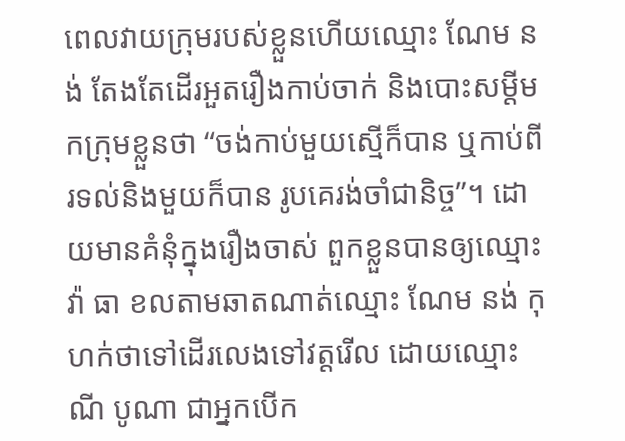ពេលវាយក្រុមរបស់ខ្លួនហើយឈ្មោះ ណែម នង់ តែងតែដើរអួតរឿងកាប់ចាក់ និងបោះសម្តីមកក្រុមខ្លួនថា “ចង់កាប់មួយស្មើក៏បាន ឬកាប់ពីរទល់និងមួយក៏បាន រូបគេរង់ចាំជានិច្ច”។ ដោយមានគំនុំក្នុងរឿងចាស់ ពួកខ្លួនបានឲ្យឈ្មោះ វ៉ា ធា ខលតាមឆាតណាត់ឈ្មោះ ណែម នង់ កុហក់ថាទៅដើរលេងទៅវត្តរើល ដោយឈ្មោះ ណី បូណា ជាអ្នកបើក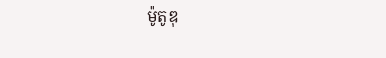ម៉ូតូឌុ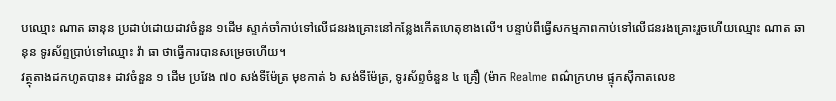បឈ្មោះ ណាត ឆានុន ប្រដាប់ដោយដាវចំនួន ១ដើម ស្ទាក់ចាំកាប់ទៅលើជនរងគ្រោះនៅកន្លែងកើតហេតុខាងលើ។ បន្ទាប់ពីធ្វើសកម្មភាពកាប់ទៅលើជនរងគ្រោះរួចហើយឈ្មោះ ណាត ឆានុន ទូរស័ព្ទប្រាប់ទៅឈ្មោះ វ៉ា ធា ថាធ្វើការបានសម្រេចហើយ។
វត្ថុតាងដកហូតបាន៖ ដាវចំនួន ១ ដើម ប្រវែង ៧០ សង់ទីម៉ែត្រ មុខកាត់ ៦ សង់ទីម៉ែត្រ, ទូរស័ព្ទចំនួន ៤ គ្រឿ (ម៉ាក Realme ពណ៌ក្រហម ផ្ទុកស៊ីកាតលេខ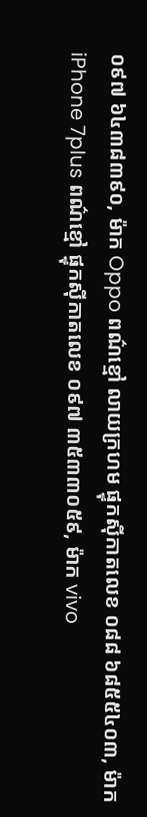០៩៧ ៦៤៣៨៣៩០, ម៉ាក Oppo ពណ៌ខ្មៅ លាយក្រហម ផ្ទុកស៊ីកាតលេខ ០៨៨ ៦៨៥៥៤០៣, ម៉ាក iPhone 7plus ពណ៌ខ្មៅ ផ្ទុកស៊ីកាតលេខ ០៩៧ ៣៥៣៣០៥៩, ម៉ាក vivo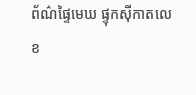ព័ណ៌ផ្ទៃមេឃ ផ្ទុកស៊ីកាតលេខ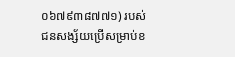០៦៧៩៣៨៧៧១) របស់ជនសង្ស័យប្រើសម្រាប់ខ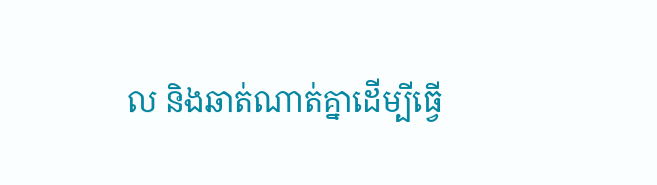ល និងឆាត់ណាត់គ្នាដើម្បីធ្វើ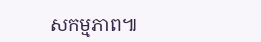សកម្មភាព៕